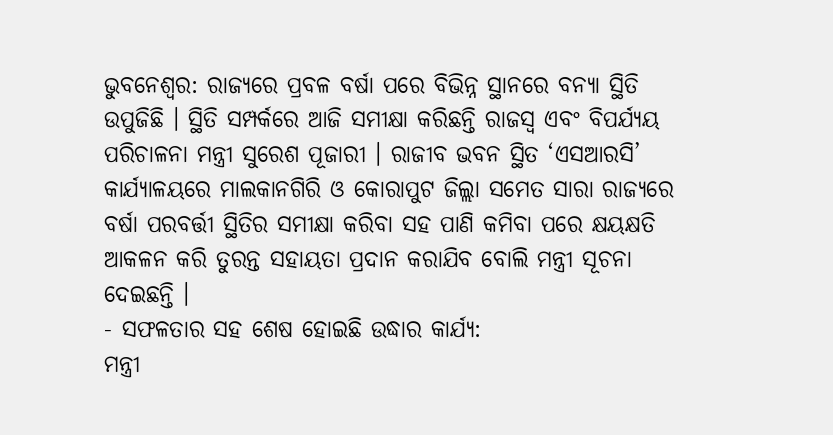ଭୁବନେଶ୍ବର: ରାଜ୍ୟରେ ପ୍ରବଳ ବର୍ଷା ପରେ ବିଭିନ୍ନ ସ୍ଥାନରେ ବନ୍ୟା ସ୍ଥିତି ଉପୁଜିଛି । ସ୍ଥିତି ସମ୍ପର୍କରେ ଆଜି ସମୀକ୍ଷା କରିଛନ୍ତି ରାଜସ୍ୱ ଏବଂ ବିପର୍ଯ୍ୟୟ ପରିଚାଳନା ମନ୍ତ୍ରୀ ସୁରେଶ ପୂଜାରୀ । ରାଜୀବ ଭବନ ସ୍ଥିତ ‘ଏସଆରସି’ କାର୍ଯ୍ୟାଳୟରେ ମାଲକାନଗିରି ଓ କୋରାପୁଟ ଜିଲ୍ଲା ସମେତ ସାରା ରାଜ୍ୟରେ ବର୍ଷା ପରବର୍ତ୍ତୀ ସ୍ଥିତିର ସମୀକ୍ଷା କରିବା ସହ ପାଣି କମିବା ପରେ କ୍ଷୟକ୍ଷତି ଆକଳନ କରି ତୁରନ୍ତ ସହାୟତା ପ୍ରଦାନ କରାଯିବ ବୋଲି ମନ୍ତ୍ରୀ ସୂଚନା ଦେଇଛନ୍ତି ।
- ସଫଳତାର ସହ ଶେଷ ହୋଇଛି ଉଦ୍ଧାର କାର୍ଯ୍ୟ:
ମନ୍ତ୍ରୀ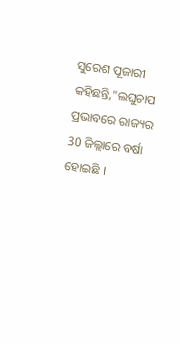ସୁରେଶ ପୂଜାରୀ କହିଛନ୍ତି,"ଲଘୁଚାପ ପ୍ରଭାବରେ ରାଜ୍ୟର 30 ଜିଲ୍ଲାରେ ବର୍ଷା ହୋଇଛି ।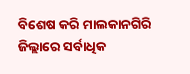ବିଶେଷ କରି ମାଲକାନଗିରି ଜିଲ୍ଲାରେ ସର୍ବାଧିକ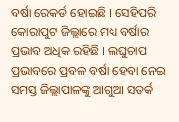ବର୍ଷା ରେକର୍ଡ ହୋଇଛି । ସେହିପରି କୋରାପୁଟ ଜିଲ୍ଲାରେ ମଧ୍ୟ ବର୍ଷାର ପ୍ରଭାବ ଅଧିକ ରହିଛି । ଲଘୁଚାପ ପ୍ରଭାବରେ ପ୍ରବଳ ବର୍ଷା ହେବା ନେଇ ସମସ୍ତ ଜିଲ୍ଲାପାଳଙ୍କୁ ଆଗୁଆ ସତର୍କ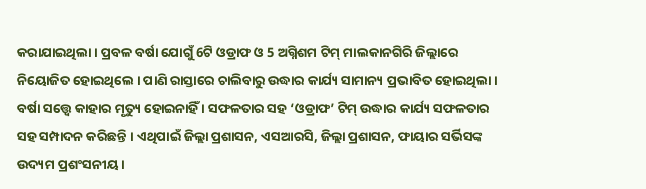କରାଯାଇଥିଲା । ପ୍ରବଳ ବର୍ଷା ଯୋଗୁଁ 6ଟି ଓଡ୍ରାଫ ଓ 5 ଅଗ୍ନିଶମ ଟିମ୍ ମାଲକାନଗିରି ଜିଲ୍ଲାରେ ନିୟୋଜିତ ହୋଇଥିଲେ । ପାଣି ରାସ୍ତାରେ ଚାଲିବାରୁ ଉଦ୍ଧାର କାର୍ଯ୍ୟ ସାମାନ୍ୟ ପ୍ରଭାବିତ ହୋଇଥିଲା । ବର୍ଷା ସତ୍ତ୍ବେ କାହାର ମୃତ୍ୟୁ ହୋଇନାହିଁ । ସଫଳତାର ସହ ‘ଓଡ୍ରାଫ’ ଟିମ୍ ଉଦ୍ଧାର କାର୍ଯ୍ୟ ସଫଳତାର ସହ ସମ୍ପାଦନ କରିଛନ୍ତି । ଏଥିପାଇଁ ଜିଲ୍ଲା ପ୍ରଶାସନ, ଏସଆରସି, ଜିଲ୍ଲା ପ୍ରଶାସନ, ଫାୟାର ସର୍ଭିସଙ୍କ ଉଦ୍ୟମ ପ୍ରଶଂସନୀୟ ।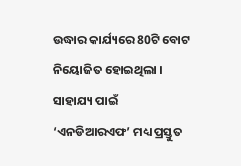ଉଦ୍ଧାର କାର୍ଯ୍ୟରେ 80ଟି ବୋଟ ନିୟୋଜିତ ହୋଇଥିଲା । ସାହାଯ୍ୟ ପାଇଁ ‘ଏନଡିଆରଏଫ’ ମଧ୍ୟ ପ୍ରସ୍ତୁତ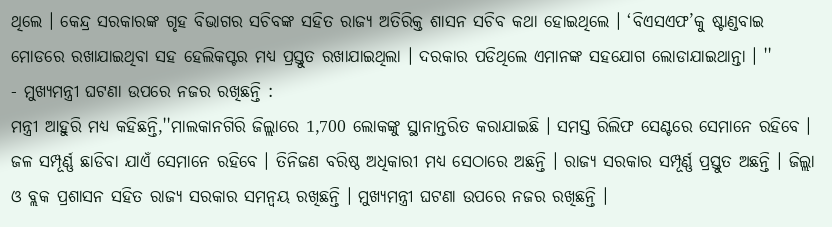ଥିଲେ । କେନ୍ଦ୍ର ସରକାରଙ୍କ ଗୃହ ବିଭାଗର ସଚିବଙ୍କ ସହିତ ରାଜ୍ୟ ଅତିରିକ୍ତ ଶାସନ ସଚିବ କଥା ହୋଇଥିଲେ । ‘ବିଏସଏଫ’କୁ ଷ୍ଟାଣ୍ଡବାଇ ମୋଡରେ ରଖାଯାଇଥିବା ସହ ହେଲିକପ୍ଟର ମଧ୍ୟ ପ୍ରସ୍ତୁତ ରଖାଯାଇଥିଲା । ଦରକାର ପଡିଥିଲେ ଏମାନଙ୍କ ସହଯୋଗ ଲୋଡାଯାଇଥାନ୍ତା । ''
- ମୁଖ୍ୟମନ୍ତ୍ରୀ ଘଟଣା ଉପରେ ନଜର ରଖିଛନ୍ତି :
ମନ୍ତ୍ରୀ ଆହୁରି ମଧ୍ୟ କହିଛନ୍ତି,''ମାଲକାନଗିରି ଜିଲ୍ଲାରେ 1,700 ଲୋକଙ୍କୁ ସ୍ଥାନାନ୍ତରିତ କରାଯାଇଛି । ସମସ୍ତ ରିଲିଫ ସେଣ୍ଟରେ ସେମାନେ ରହିବେ । ଜଳ ସମ୍ପୂର୍ଣ୍ଣ ଛାଡିବା ଯାଏଁ ସେମାନେ ରହିବେ । ତିନିଜଣ ବରିଷ୍ଠ ଅଧିକାରୀ ମଧ୍ୟ ସେଠାରେ ଅଛନ୍ତି । ରାଜ୍ୟ ସରକାର ସମ୍ପୂର୍ଣ୍ଣ ପ୍ରସ୍ତୁତ ଅଛନ୍ତି । ଜିଲ୍ଲା ଓ ବ୍ଲକ ପ୍ରଶାସନ ସହିତ ରାଜ୍ୟ ସରକାର ସମନ୍ୱୟ ରଖିଛନ୍ତି । ମୁଖ୍ୟମନ୍ତ୍ରୀ ଘଟଣା ଉପରେ ନଜର ରଖିଛନ୍ତି ।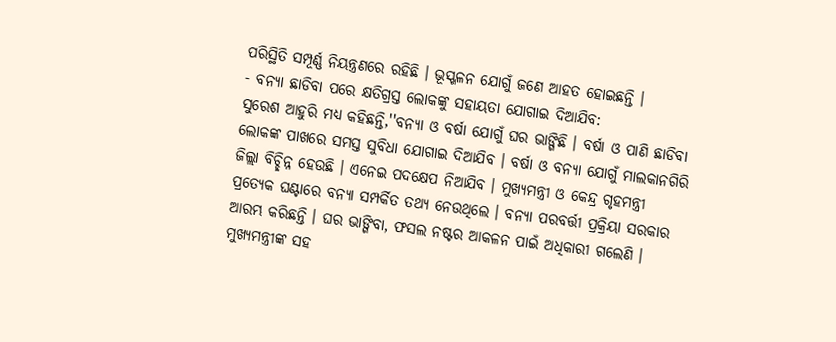ପରିସ୍ଥିତି ସମ୍ପୂର୍ଣ୍ଣ ନିୟନ୍ତ୍ରଣରେ ରହିଛି । ଭୂସ୍ଖଳନ ଯୋଗୁଁ ଜଣେ ଆହତ ହୋଇଛନ୍ତି ।
- ବନ୍ୟା ଛାଡିବା ପରେ କ୍ଷତିଗ୍ରସ୍ତ ଲୋକଙ୍କୁ ସହାୟତା ଯୋଗାଇ ଦିଆଯିବ:
ସୁରେଶ ଆହୁରି ମଧ୍ୟ କହିଛନ୍ତି,''ବନ୍ୟା ଓ ବର୍ଷା ଯୋଗୁଁ ଘର ଭାଙ୍ଗିଛି । ବର୍ଷା ଓ ପାଣି ଛାଡିବା ଲୋକଙ୍କ ପାଖରେ ସମସ୍ତ ସୁବିଧା ଯୋଗାଇ ଦିଆଯିବ । ବର୍ଷା ଓ ବନ୍ୟା ଯୋଗୁଁ ମାଲକାନଗିରି ଜିଲ୍ଲା ବିଚ୍ଛିନ୍ନ ହେଉଛି । ଏନେଇ ପଦକ୍ଷେପ ନିଆଯିବ । ମୁଖ୍ୟମନ୍ତ୍ରୀ ଓ କେନ୍ଦ୍ର ଗୃହମନ୍ତ୍ରୀ ପ୍ରତ୍ୟେକ ଘଣ୍ଟାରେ ବନ୍ୟା ସମ୍ପର୍କିତ ତଥ୍ୟ ନେଉଥିଲେ । ବନ୍ୟା ପରବର୍ତ୍ତୀ ପ୍ରକ୍ରିୟା ସରକାର ଆରମ୍ଭ କରିଛନ୍ତି । ଘର ଭାଙ୍ଗିବା, ଫସଲ ନଷ୍ଟର ଆକଳନ ପାଇଁ ଅଧିକାରୀ ଗଲେଣି । ମୁଖ୍ୟମନ୍ତ୍ରୀଙ୍କ ସହ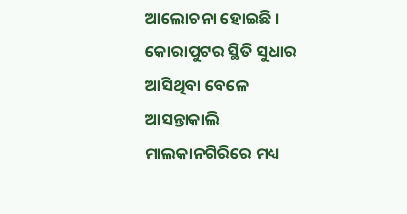ଆଲୋଚନା ହୋଇଛି । କୋରାପୁଟର ସ୍ଥିତି ସୁଧାର ଆସିଥିବା ବେଳେ ଆସନ୍ତାକାଲି ମାଲକାନଗିରିରେ ମଧ୍ୟ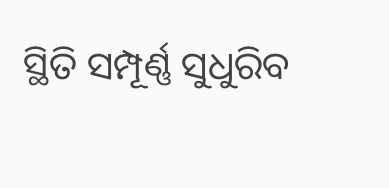ସ୍ଥିତି ସମ୍ପୂର୍ଣ୍ଣ ସୁଧୁରିବ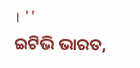। ''
ଇଟିଭି ଭାରତ,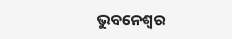ଭୁବନେଶ୍ବର